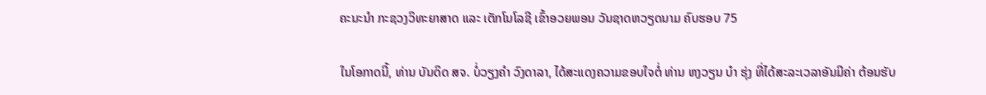ຄະນະນຳ ກະຊວງວິທະຍາສາດ ແລະ ເຕັກໂນໂລຊີ ເຂົ້າອວຍພອນ ວັນຊາດຫວຽດນາມ ຄົບຮອບ 75

ໃນໂອກາດນີ້, ທ່ານ ບັນດິດ ສຈ. ບໍ່ວຽງຄຳ ວົງດາລາ, ໄດ້ສະແດງຄວາມຂອບໃຈຕໍ່ ທ່ານ ຫງວຽນ ບ໋າ ຮຸ່ງ ທີ່ໄດ້ສະລະເວລາອັນມີຄ່າ ຕ້ອນຮັບ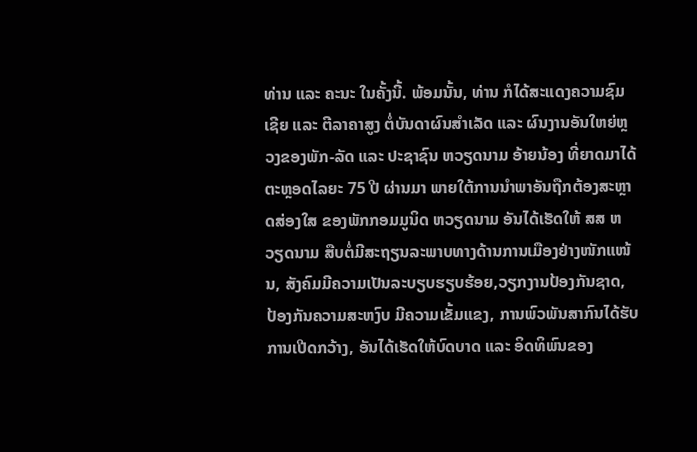ທ່ານ ແລະ ຄະນະ ໃນຄັ້ງນີ້. ພ້ອມນັ້ນ, ທ່ານ ກໍໄດ້ສະແດງຄວາມຊົມເຊີຍ ແລະ ຕີລາຄາສູງ ຕໍ່ບັນດາຜົນສຳເລັດ ແລະ ຜົນງານອັນໃຫຍ່ຫຼວງຂອງພັກ-ລັດ ແລະ ປະຊາຊົນ ຫວຽດນາມ ອ້າຍນ້ອງ ທີ່ຍາດມາໄດ້ຕະຫຼອດໄລຍະ 75 ປີ ຜ່ານມາ ພາຍໃຕ້ການນຳພາອັນຖືກຕ້ອງສະຫຼາດສ່ອງໃສ ຂອງພັກກອມມູນິດ ຫວຽດນາມ ອັນໄດ້ເຮັດໃຫ້ ສສ ຫວຽດນາມ ສືບຕໍ່ມີສະຖຽນລະພາບທາງດ້ານການເມືອງຢ່າງໜັກແໜ້ນ, ສັງຄົມມີຄວາມເປັນລະບຽບຮຽບຮ້ອຍ,ວຽກງານປ້ອງກັນຊາດ, ປ້ອງກັນຄວາມສະຫງົບ ມີຄວາມເຂັ້ມແຂງ, ການພົວພັນສາກົນໄດ້ຮັບການເປີດກວ້າງ, ອັນໄດ້ເຮັດໃຫ້ບົດບາດ ແລະ ອິດທິພົນຂອງ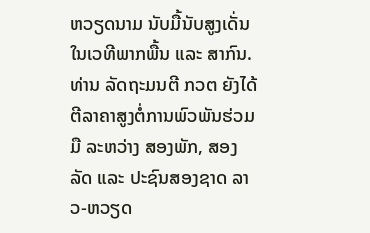ຫວຽດນາມ ນັບມື້ນັບສູງເດັ່ນໃນເວທີພາກພື້ນ ແລະ ສາກົນ.
ທ່ານ ລັດຖະມນຕີ ກວຕ ຍັງໄດ້ຕີລາຄາສູງຕໍ່ການພົວພັນຮ່ວມມື ລະຫວ່າງ ສອງພັກ, ສອງລັດ ແລະ ປະຊົນສອງຊາດ ລາວ-ຫວຽດ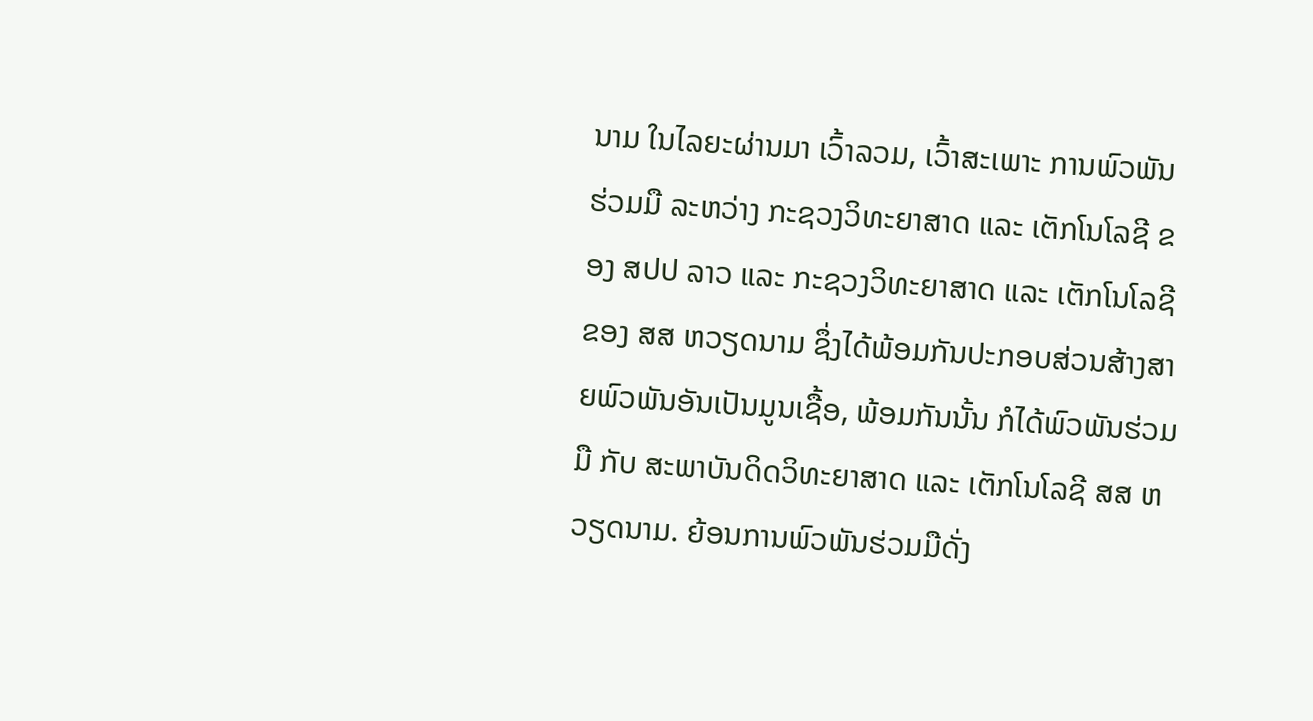ນາມ ໃນໄລຍະຜ່ານມາ ເວົ້າລວມ, ເວົ້າສະເພາະ ການພົວພັນຮ່ວມມື ລະຫວ່າງ ກະຊວງວິທະຍາສາດ ແລະ ເຕັກໂນໂລຊີ ຂອງ ສປປ ລາວ ແລະ ກະຊວງວິທະຍາສາດ ແລະ ເຕັກໂນໂລຊີ ຂອງ ສສ ຫວຽດນາມ ຊຶ່ງໄດ້ພ້ອມກັນປະກອບສ່ວນສ້າງສາຍພົວພັນອັນເປັນມູນເຊື້ອ, ພ້ອມກັນນັ້ນ ກໍໄດ້ພົວພັນຮ່ວມມື ກັບ ສະພາບັນດິດວິທະຍາສາດ ແລະ ເຕັກໂນໂລຊີ ສສ ຫວຽດນາມ. ຍ້ອນການພົວພັນຮ່ວມມືດັ່ງ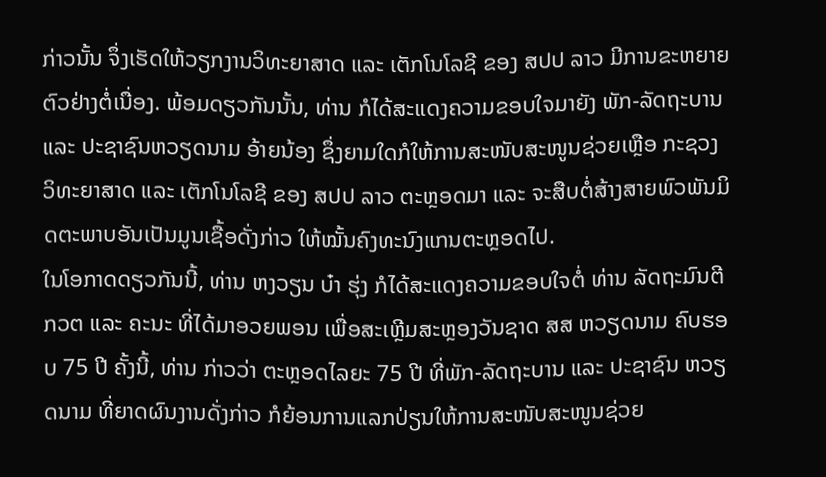ກ່າວນັ້ນ ຈຶ່ງເຮັດໃຫ້ວຽກງານວິທະຍາສາດ ແລະ ເຕັກໂນໂລຊີ ຂອງ ສປປ ລາວ ມີການຂະຫຍາຍຕົວຢ່າງຕໍ່ເນື່ອງ. ພ້ອມດຽວກັນນັ້ນ, ທ່ານ ກໍໄດ້ສະແດງຄວາມຂອບໃຈມາຍັງ ພັກ-ລັດຖະບານ ແລະ ປະຊາຊົນຫວຽດນາມ ອ້າຍນ້ອງ ຊຶ່ງຍາມໃດກໍໃຫ້ການສະໜັບສະໜູນຊ່ວຍເຫຼືອ ກະຊວງວິທະຍາສາດ ແລະ ເຕັກໂນໂລຊີ ຂອງ ສປປ ລາວ ຕະຫຼອດມາ ແລະ ຈະສືບຕໍ່ສ້າງສາຍພົວພັນມິດຕະພາບອັນເປັນມູນເຊື້ອດັ່ງກ່າວ ໃຫ້ໝັ້ນຄົງທະນົງແກນຕະຫຼອດໄປ.
ໃນໂອກາດດຽວກັນນີ້, ທ່ານ ຫງວຽນ ບ໋າ ຮຸ່ງ ກໍໄດ້ສະແດງຄວາມຂອບໃຈຕໍ່ ທ່ານ ລັດຖະມົນຕີ ກວຕ ແລະ ຄະນະ ທີ່ໄດ້ມາອວຍພອນ ເພື່ອສະເຫຼີມສະຫຼອງວັນຊາດ ສສ ຫວຽດນາມ ຄົບຮອບ 75 ປີ ຄັ້ງນີ້, ທ່ານ ກ່າວວ່າ ຕະຫຼອດໄລຍະ 75 ປີ ທີ່ພັກ-ລັດຖະບານ ແລະ ປະຊາຊົນ ຫວຽດນາມ ທີ່ຍາດຜົນງານດັ່ງກ່າວ ກໍຍ້ອນການແລກປ່ຽນໃຫ້ການສະໜັບສະໜູນຊ່ວຍ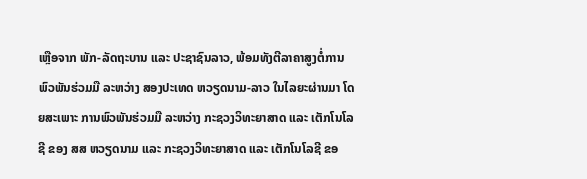ເຫຼືອຈາກ ພັກ-ລັດຖະບານ ແລະ ປະຊາຊົນລາວ, ພ້ອມທັງຕີລາຄາສູງຕໍ່ການພົວພັນຮ່ວມມື ລະຫວ່າງ ສອງປະເທດ ຫວຽດນາມ-ລາວ ໃນໄລຍະຜ່ານມາ ໂດຍສະເພາະ ການພົວພັນຮ່ວມມື ລະຫວ່າງ ກະຊວງວິທະຍາສາດ ແລະ ເຕັກໂນໂລຊີ ຂອງ ສສ ຫວຽດນາມ ແລະ ກະຊວງວິທະຍາສາດ ແລະ ເຕັກໂນໂລຊີ ຂອ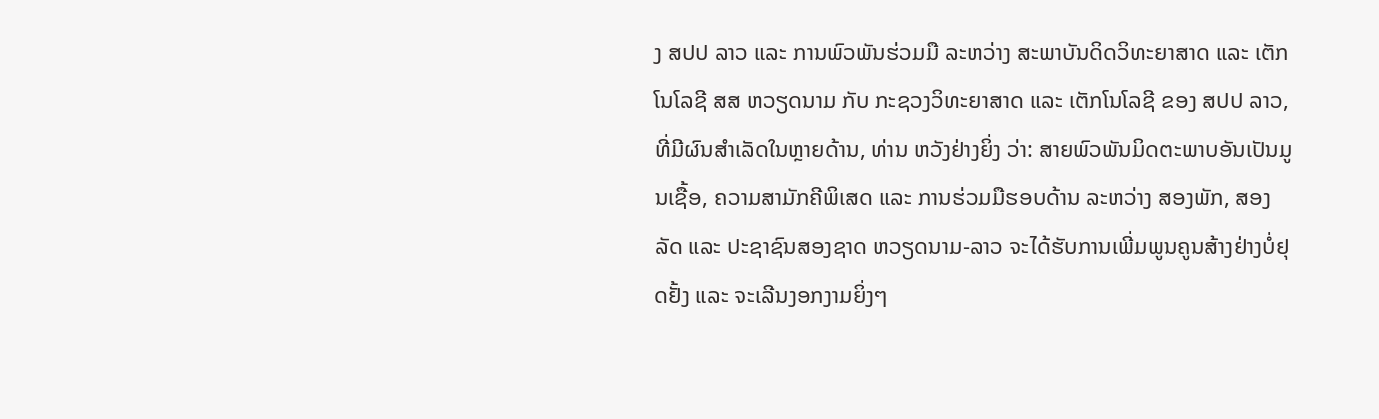ງ ສປປ ລາວ ແລະ ການພົວພັນຮ່ວມມື ລະຫວ່າງ ສະພາບັນດິດວິທະຍາສາດ ແລະ ເຕັກໂນໂລຊີ ສສ ຫວຽດນາມ ກັບ ກະຊວງວິທະຍາສາດ ແລະ ເຕັກໂນໂລຊີ ຂອງ ສປປ ລາວ, ທີ່ມີຜົນສຳເລັດໃນຫຼາຍດ້ານ, ທ່ານ ຫວັງຢ່າງຍິ່ງ ວ່າ: ສາຍພົວພັນມິດຕະພາບອັນເປັນມູນເຊື້ອ, ຄວາມສາມັກຄີພິເສດ ແລະ ການຮ່ວມມືຮອບດ້ານ ລະຫວ່າງ ສອງພັກ, ສອງລັດ ແລະ ປະຊາຊົນສອງຊາດ ຫວຽດນາມ-ລາວ ຈະໄດ້ຮັບການເພີ່ມພູນຄູນສ້າງຢ່າງບໍ່ຢຸດຢັ້ງ ແລະ ຈະເລີນງອກງາມຍິ່ງໆ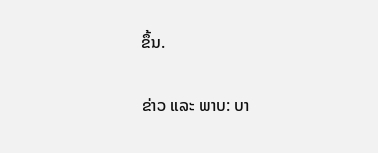ຂຶ້ນ.

ຂ່າວ ແລະ ພາບ: ບາ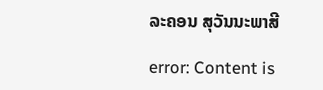ລະຄອນ ສຸວັນນະພາສີ

error: Content is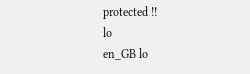protected !!
lo
en_GB lo